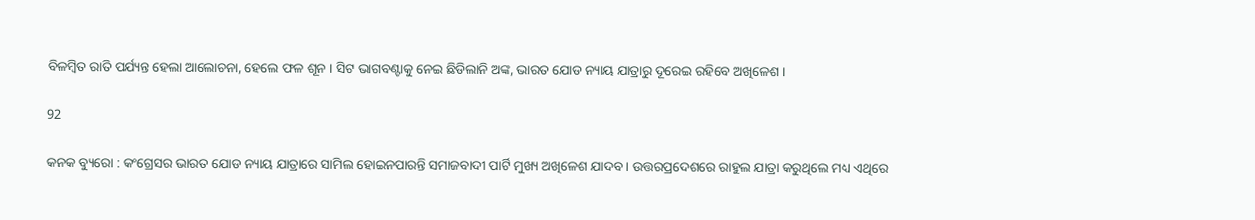ବିଳମ୍ବିତ ରାତି ପର୍ଯ୍ୟନ୍ତ ହେଲା ଆଲୋଚନା, ହେଲେ ଫଳ ଶୂନ । ସିଟ ଭାଗବଣ୍ଟାକୁ ନେଇ ଛିଡିଲାନି ଅଙ୍କ, ଭାରତ ଯୋଡ ନ୍ୟାୟ ଯାତ୍ରାରୁ ଦୂରେଇ ରହିବେ ଅଖିଳେଶ ।

92

କନକ ବ୍ୟୁରୋ : କଂଗ୍ରେସର ଭାରତ ଯୋଡ ନ୍ୟାୟ ଯାତ୍ରାରେ ସାମିଲ ହୋଇନପାରନ୍ତି ସମାଜବାଦୀ ପାର୍ଟି ମୁଖ୍ୟ ଅଖିଳେଶ ଯାଦବ । ଉତ୍ତରପ୍ରଦେଶରେ ରାହୁଲ ଯାତ୍ରା କରୁଥିଲେ ମଧ୍ୟ ଏଥିରେ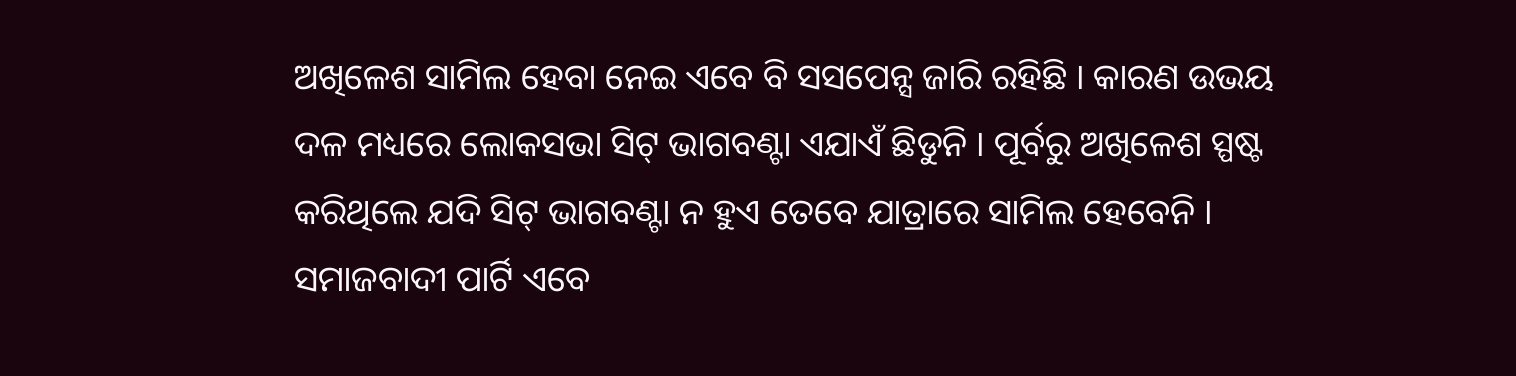ଅଖିଳେଶ ସାମିଲ ହେବା ନେଇ ଏବେ ବି ସସପେନ୍ସ ଜାରି ରହିଛି । କାରଣ ଉଭୟ ଦଳ ମଧ୍ୟରେ ଲୋକସଭା ସିଟ୍ ଭାଗବଣ୍ଟା ଏଯାଏଁ ଛିଡୁନି । ପୂର୍ବରୁ ଅଖିଳେଶ ସ୍ପଷ୍ଟ କରିଥିଲେ ଯଦି ସିଟ୍ ଭାଗବଣ୍ଟା ନ ହୁଏ ତେବେ ଯାତ୍ରାରେ ସାମିଲ ହେବେନି । ସମାଜବାଦୀ ପାର୍ଟି ଏବେ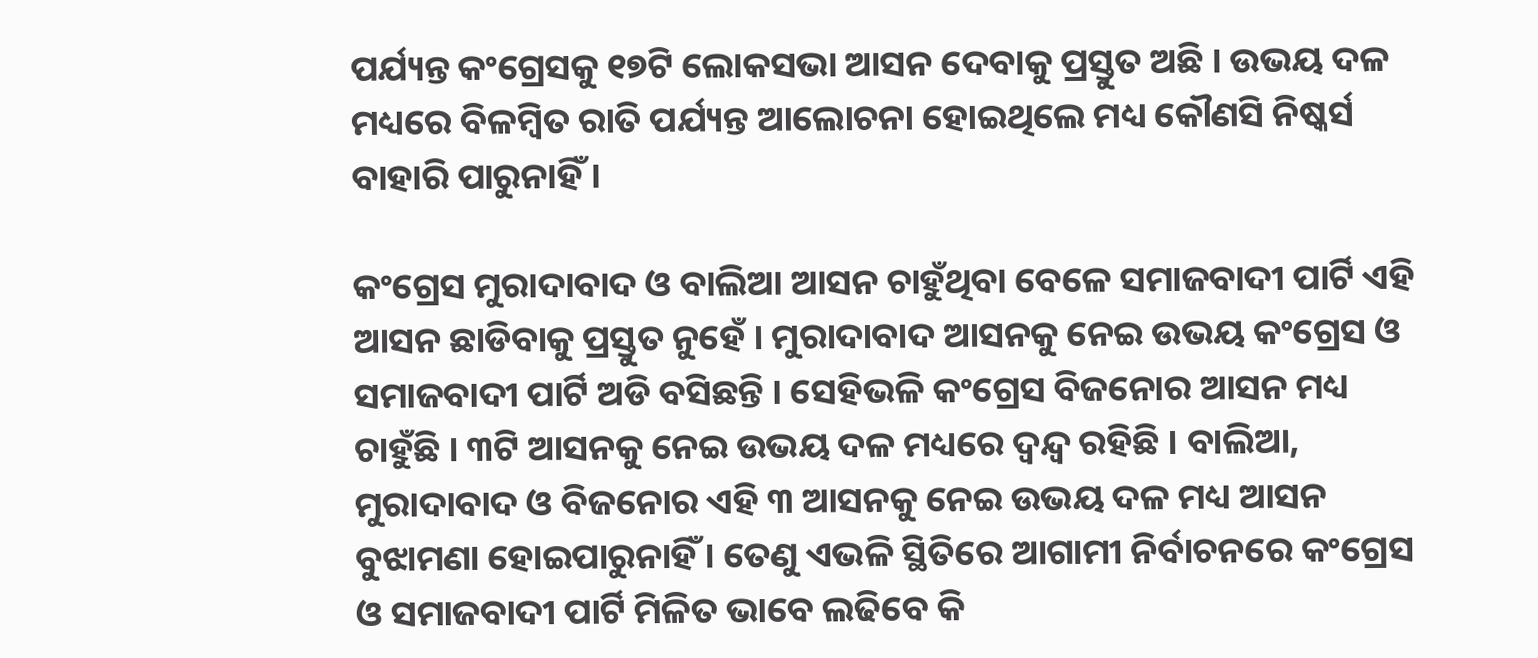ପର୍ଯ୍ୟନ୍ତ କଂଗ୍ରେସକୁ ୧୭ଟି ଲୋକସଭା ଆସନ ଦେବାକୁ ପ୍ରସ୍ତୁତ ଅଛି । ଉଭୟ ଦଳ ମଧ୍ୟରେ ବିଳମ୍ବିତ ରାତି ପର୍ଯ୍ୟନ୍ତ ଆଲୋଚନା ହୋଇଥିଲେ ମଧ୍ୟ କୌଣସି ନିଷ୍କର୍ସ ବାହାରି ପାରୁନାହିଁ ।

କଂଗ୍ରେସ ମୁରାଦାବାଦ ଓ ବାଲିଆ ଆସନ ଚାହୁଁଥିବା ବେଳେ ସମାଜବାଦୀ ପାର୍ଟି ଏହି ଆସନ ଛାଡିବାକୁ ପ୍ରସ୍ତୁତ ନୁହେଁ । ମୁରାଦାବାଦ ଆସନକୁ ନେଇ ଉଭୟ କଂଗ୍ରେସ ଓ ସମାଜବାଦୀ ପାର୍ଟି ଅଡି ବସିଛନ୍ତି । ସେହିଭଳି କଂଗ୍ରେସ ବିଜନୋର ଆସନ ମଧ୍ୟ ଚାହୁଁଛି । ୩ଟି ଆସନକୁ ନେଇ ଉଭୟ ଦଳ ମଧ୍ୟରେ ଦ୍ୱନ୍ଦ୍ୱ ରହିଛି । ବାଲିଆ, ମୁରାଦାବାଦ ଓ ବିଜନୋର ଏହି ୩ ଆସନକୁ ନେଇ ଉଭୟ ଦଳ ମଧ୍ୟ ଆସନ ବୁଝାମଣା ହୋଇପାରୁନାହିଁ । ତେଣୁ ଏଭଳି ସ୍ଥିତିରେ ଆଗାମୀ ନିର୍ବାଚନରେ କଂଗ୍ରେସ ଓ ସମାଜବାଦୀ ପାର୍ଟି ମିଳିତ ଭାବେ ଲଢିବେ କି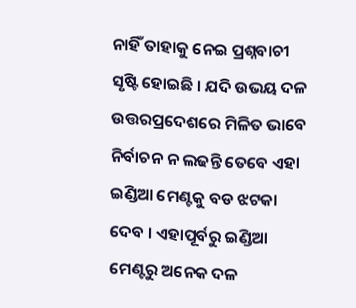ନାହିଁ ତାହାକୁ ନେଇ ପ୍ରଶ୍ନବାଚୀ ସୃଷ୍ଟି ହୋଇଛି । ଯଦି ଉଭୟ ଦଳ ଉତ୍ତରପ୍ରଦେଶରେ ମିଳିତ ଭାବେ ନିର୍ବାଚନ ନ ଲଢନ୍ତି ତେବେ ଏହା ଇଣ୍ଡିଆ ମେଣ୍ଟକୁ ବଡ ଝଟକା ଦେବ । ଏହାପୂର୍ବରୁ ଇଣ୍ଡିଆ ମେଣ୍ଟରୁ ଅନେକ ଦଳ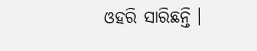ଓହରି ସାରିଛନ୍ତି ।